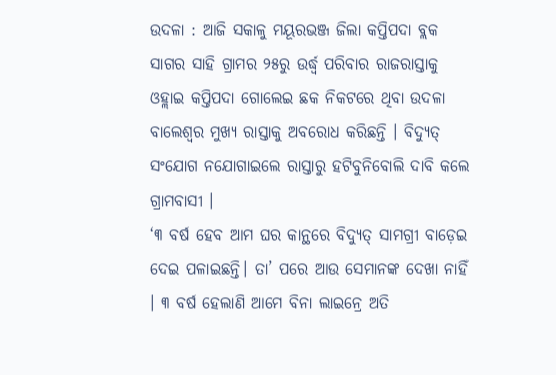ଉଦଳା : ଆଜି ସକାଳୁ ମୟୂରଭଞ୍ଜ ଜିଲା କପ୍ତିପଦା ବ୍ଲକ ସାଗର ସାହି ଗ୍ରାମର ୨୫ରୁ ଉର୍ଦ୍ଧ୍ୱ ପରିବାର ରାଜରାସ୍ତାକୁ ଓହ୍ଲାଇ କପ୍ତିପଦା ଗୋଲେଇ ଛକ ନିକଟରେ ଥିବା ଉଦଳା ବାଲେଶ୍ୱର ମୁଖ୍ୟ ରାସ୍ତାକୁ ଅବରୋଧ କରିଛନ୍ତି । ବିଦ୍ୟୁତ୍ ସଂଯୋଗ ନଯୋଗାଇଲେ ରାସ୍ତାରୁ ହଟିବୁନିବୋଲି ଦାବି କଲେ ଗ୍ରାମବାସୀ ।
‘୩ ବର୍ଷ ହେବ ଆମ ଘର କାନ୍ଥରେ ବିଦ୍ୟୁତ୍ ସାମଗ୍ରୀ ବାଡ଼େଇ ଦେଇ ପଳାଇଛନ୍ତି। ତା’ ପରେ ଆଉ ସେମାନଙ୍କ ଦେଖା ନାହିଁ । ୩ ବର୍ଷ ହେଲାଣି ଆମେ ବିନା ଲାଇନ୍ରେ ଅତି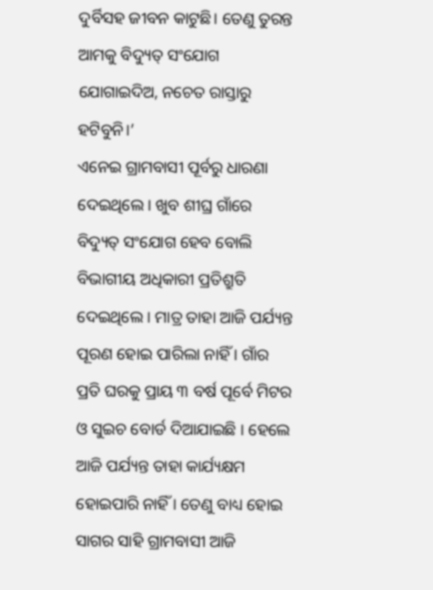ଦୁର୍ବିସହ ଜୀବନ କାଟୁଛି। ତେଣୁ ତୁରନ୍ତ ଆମକୁ ବିଦ୍ୟୁତ୍ ସଂଯୋଗ ଯୋଗାଇଦିଅ, ନଚେତ ରାସ୍ତାରୁ ହଟିବୁନି।’
ଏନେଇ ଗ୍ରାମବାସୀ ପୂର୍ବରୁ ଧାରଣା ଦେଇଥିଲେ । ଖୁବ ଶୀଘ୍ର ଗାଁରେ ବିଦ୍ୟୁତ୍ ସଂଯୋଗ ହେବ ବୋଲି ବିଭାଗୀୟ ଅଧିକାରୀ ପ୍ରତିଶ୍ରୁତି ଦେଇଥିଲେ । ମାତ୍ର ତାହା ଆଜି ପର୍ଯ୍ୟନ୍ତ ପୂରଣ ହୋଇ ପାରିଲା ନାହିଁ । ଗାଁର ପ୍ରତି ଘରକୁ ପ୍ରାୟ ୩ ବର୍ଷ ପୂର୍ବେ ମିଟର ଓ ସୁଇଚ ବୋର୍ଡ ଦିଆଯାଇଛି । ହେଲେ ଆଜି ପର୍ଯ୍ୟନ୍ତ ତାହା କାର୍ଯ୍ୟକ୍ଷମ ହୋଇପାରି ନାହିଁ । ତେଣୁ ବାଧ୍ୟ ହୋଇ ସାଗର ସାହି ଗ୍ରାମବାସୀ ଆଜି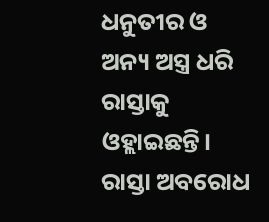ଧନୁତୀର ଓ ଅନ୍ୟ ଅସ୍ତ୍ର ଧରି ରାସ୍ତାକୁ ଓହ୍ଲାଇଛନ୍ତି। ରାସ୍ତା ଅବରୋଧ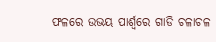ଫଳରେ ଉଭୟ ପାର୍ଶ୍ୱରେ ଗାଡି ଚଳାଚଳ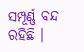ସମ୍ପୂର୍ଣ୍ଣ ବନ୍ଦ ରହିଛି ।